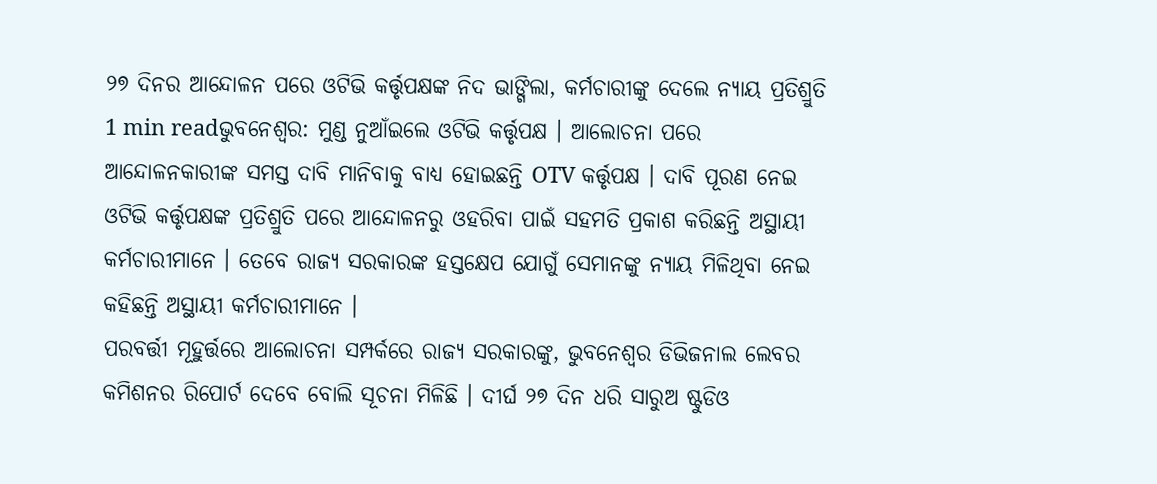୨୭ ଦିନର ଆନ୍ଦୋଳନ ପରେ ଓଟିଭି କର୍ତ୍ତୃପକ୍ଷଙ୍କ ନିଦ ଭାଙ୍ଗିଲା, କର୍ମଚାରୀଙ୍କୁ ଦେଲେ ନ୍ୟାୟ ପ୍ରତିଶ୍ରୁତି
1 min readଭୁବନେଶ୍ୱର: ମୁଣ୍ଡ ନୁଆଁଇଲେ ଓଟିଭି କର୍ତ୍ତୃପକ୍ଷ । ଆଲୋଚନା ପରେ ଆନ୍ଦୋଳନକାରୀଙ୍କ ସମସ୍ତ ଦାବି ମାନିବାକୁ ବାଧ୍ୟ ହୋଇଛନ୍ତି OTV କର୍ତ୍ତୃପକ୍ଷ । ଦାବି ପୂରଣ ନେଇ ଓଟିଭି କର୍ତ୍ତୃପକ୍ଷଙ୍କ ପ୍ରତିଶ୍ରୁତି ପରେ ଆନ୍ଦୋଳନରୁ ଓହରିବା ପାଇଁ ସହମତି ପ୍ରକାଶ କରିଛନ୍ତି ଅସ୍ଥାୟୀ କର୍ମଚାରୀମାନେ । ତେବେ ରାଜ୍ୟ ସରକାରଙ୍କ ହସ୍ତକ୍ଷେପ ଯୋଗୁଁ ସେମାନଙ୍କୁ ନ୍ୟାୟ ମିଳିଥିବା ନେଇ କହିଛନ୍ତି ଅସ୍ଥାୟୀ କର୍ମଚାରୀମାନେ ।
ପରବର୍ତ୍ତୀ ମୂହୁର୍ତ୍ତରେ ଆଲୋଚନା ସମ୍ପର୍କରେ ରାଜ୍ୟ ସରକାରଙ୍କୁ, ଭୁବନେଶ୍ୱର ଡିଭିଜନାଲ ଲେବର କମିଶନର ରିପୋର୍ଟ ଦେବେ ବୋଲି ସୂଚନା ମିଳିଛି । ଦୀର୍ଘ ୨୭ ଦିନ ଧରି ସାରୁଅ ଷ୍ଟୁଡିଓ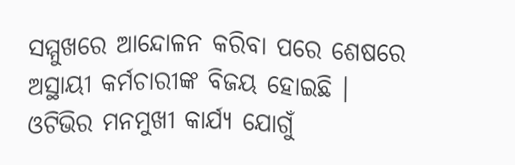ସମ୍ମୁଖରେ ଆନ୍ଦୋଳନ କରିବା ପରେ ଶେଷରେ ଅସ୍ଥାୟୀ କର୍ମଚାରୀଙ୍କ ବିଜୟ ହୋଇଛି ।
ଓଟିଭିର ମନମୁଖୀ କାର୍ଯ୍ୟ ଯୋଗୁଁ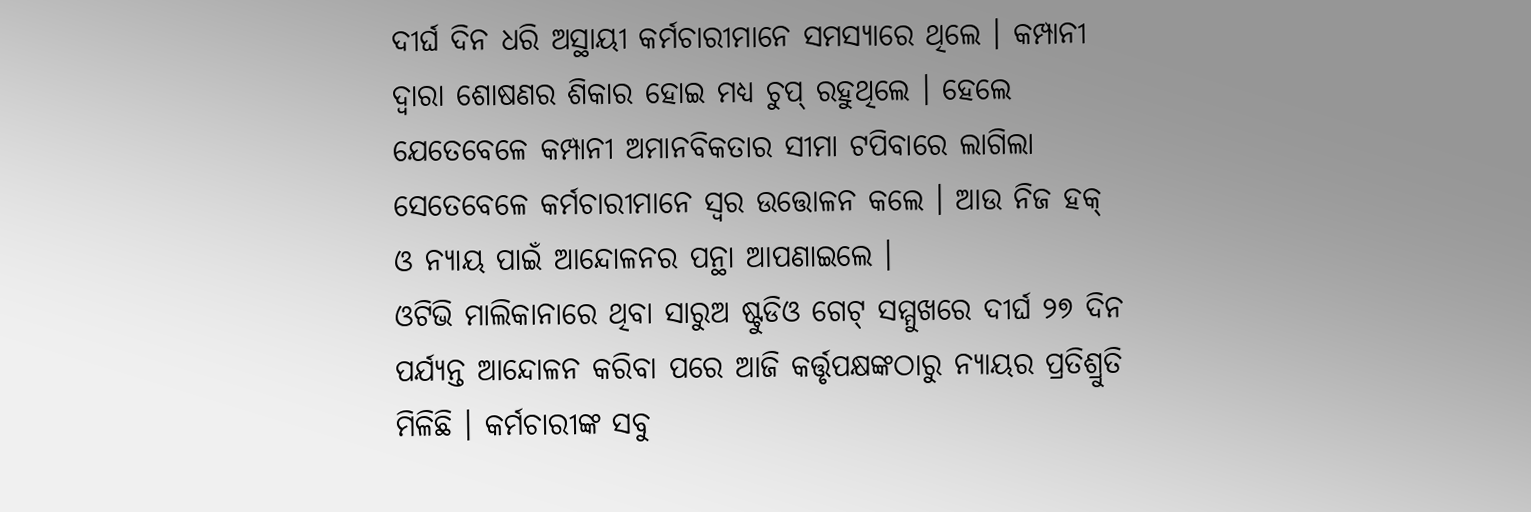ଦୀର୍ଘ ଦିନ ଧରି ଅସ୍ଥାୟୀ କର୍ମଚାରୀମାନେ ସମସ୍ୟାରେ ଥିଲେ । କମ୍ପାନୀ ଦ୍ୱାରା ଶୋଷଣର ଶିକାର ହୋଇ ମଧ୍ୟ ଚୁପ୍ ରହୁଥିଲେ । ହେଲେ ଯେତେବେଳେ କମ୍ପାନୀ ଅମାନବିକତାର ସୀମା ଟପିବାରେ ଲାଗିଲା ସେତେବେଳେ କର୍ମଚାରୀମାନେ ସ୍ୱର ଉତ୍ତୋଳନ କଲେ । ଆଉ ନିଜ ହକ୍ ଓ ନ୍ୟାୟ ପାଇଁ ଆନ୍ଦୋଳନର ପନ୍ଥା ଆପଣାଇଲେ ।
ଓଟିଭି ମାଲିକାନାରେ ଥିବା ସାରୁଅ ଷ୍ଟୁଡିଓ ଗେଟ୍ ସମ୍ମୁଖରେ ଦୀର୍ଘ ୨୭ ଦିନ ପର୍ଯ୍ୟନ୍ତ ଆନ୍ଦୋଳନ କରିବା ପରେ ଆଜି କର୍ତ୍ତୃପକ୍ଷଙ୍କଠାରୁ ନ୍ୟାୟର ପ୍ରତିଶ୍ରୁତି ମିଳିଛି । କର୍ମଚାରୀଙ୍କ ସବୁ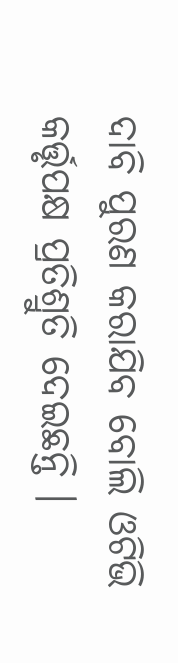ଦାବି ପୁରଣ କରାଯିବ ବୋଲି ଓଟିଭି କର୍ତ୍ତୃପକ୍ଷ ପ୍ରତିଶ୍ରୁତି ଦେଇଛନ୍ତି ।